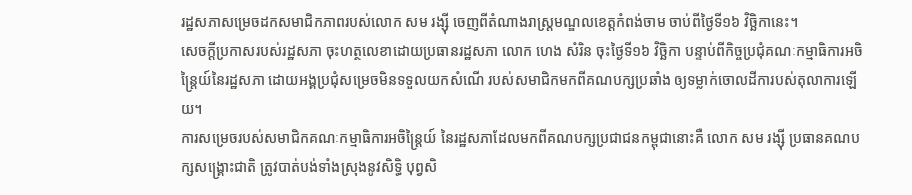រដ្ឋសភាសម្រេចដកសមាជិកភាពរបស់លោក សម រង្ស៊ី ចេញពីតំណាងរាស្ត្រមណ្ឌលខេត្តកំពង់ចាម ចាប់ពីថ្ងៃទី១៦ វិច្ឆិកានេះ។
សេចក្ដីប្រកាសរបស់រដ្ឋសភា ចុះហត្ថលេខាដោយប្រធានរដ្ឋសភា លោក ហេង សំរិន ចុះថ្ងៃទី១៦ វិច្ឆិកា បន្ទាប់ពីកិច្ចប្រជុំគណៈកម្មាធិការអចិន្ត្រៃយ៍នៃរដ្ឋសភា ដោយអង្គប្រជុំសម្រេចមិនទទួលយកសំណើ របស់សមាជិកមកពីគណបក្សប្រឆាំង ឲ្យទម្លាក់ចោលដីការបស់តុលាការឡើយ។
ការសម្រេចរបស់សមាជិកគណៈកម្មាធិការអចិន្ត្រៃយ៍ នៃរដ្ឋសភាដែលមកពីគណបក្សប្រជាជនកម្ពុជានោះគឺ លោក សម រង្ស៊ី ប្រធានគណបក្សសង្គ្រោះជាតិ ត្រូវបាត់បង់ទាំងស្រុងនូវសិទ្ធិ បុព្វសិ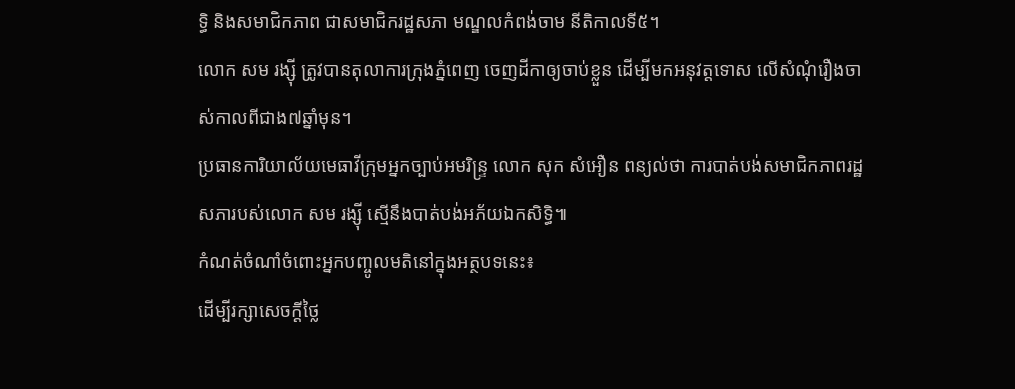ទ្ធិ និងសមាជិកភាព ជាសមាជិករដ្ឋសភា មណ្ឌលកំពង់ចាម នីតិកាលទី៥។
លោក សម រង្ស៊ី ត្រូវបានតុលាការក្រុងភ្នំពេញ ចេញដីកាឲ្យចាប់ខ្លួន ដើម្បីមកអនុវត្តទោស លើសំណុំរឿងចាស់កាលពីជាង៧ឆ្នាំមុន។
ប្រធានការិយាល័យមេធាវីក្រុមអ្នកច្បាប់អមរិន្ទ្រ លោក សុក សំអឿន ពន្យល់ថា ការបាត់បង់សមាជិកភាពរដ្ឋសភារបស់លោក សម រង្ស៊ី ស្មើនឹងបាត់បង់អភ័យឯកសិទ្ធិ៕
កំណត់ចំណាំចំពោះអ្នកបញ្ចូលមតិនៅក្នុងអត្ថបទនេះ៖
ដើម្បីរក្សាសេចក្ដីថ្លៃ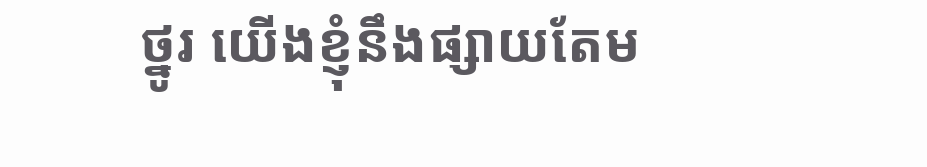ថ្នូរ យើងខ្ញុំនឹងផ្សាយតែម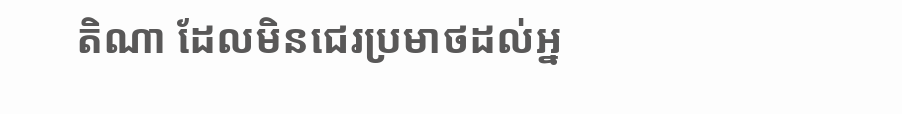តិណា ដែលមិនជេរប្រមាថដល់អ្ន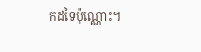កដទៃប៉ុណ្ណោះ។